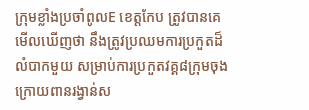ក្រុមខ្លាំងប្រចាំពូលE ខេត្តកែប ត្រូវបានគេមើលឃើញថា នឹងត្រូវប្រឈមការប្រកួតដ៏លំបាកមួយ សម្រាប់ការប្រកួតវគ្គ៨ក្រុមចុងក្រោយពានរង្វាន់ស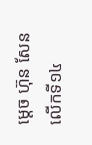ម្តេច ហ៊ុន សែន លើកទី១៤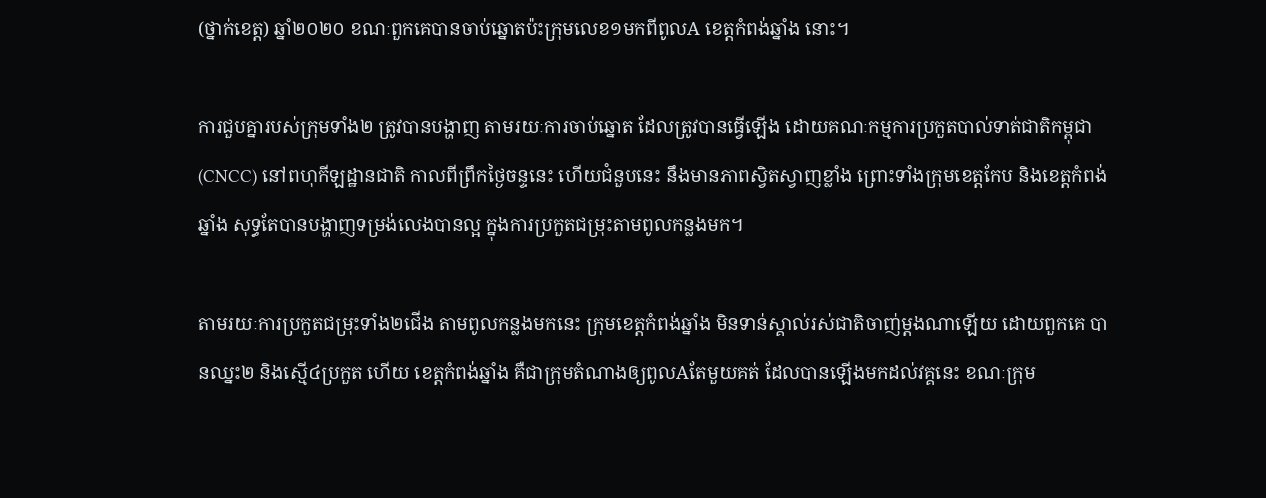(ថ្នាក់ខេត្ត) ឆ្នាំ២០២០ ខណៈពួកគេបានចាប់ឆ្នោតប៉ះក្រុមលេខ១មកពីពូលA ខេត្តកំពង់ឆ្នាំង នោះ។

ការជួបគ្នារបស់ក្រុមទាំង២ ត្រូវបានបង្ហាញ តាមរយៈការចាប់ឆ្នោត ដែលត្រូវបានធ្វើឡើង ដោយគណៈកម្មការប្រកួតបាល់ទាត់ជាតិកម្ពុជា (CNCC) នៅពហុកីឡដ្ឋានជាតិ កាលពីព្រឹកថ្ងៃចន្ទនេះ ហើយជំនួបនេះ នឹងមានភាពស្វិតស្វាញខ្លាំង ព្រោះទាំងក្រុមខេត្តកែប និងខេត្តកំពង់ឆ្នាំង សុទ្ធតែបានបង្ហាញទម្រង់លេងបានល្អ ក្នុងការប្រកួតជម្រុះតាមពូលកន្លងមក។

តាមរយៈការប្រកួតជម្រុះទាំង២ជើង តាមពូលកន្លងមកនេះ ក្រុមខេត្តកំពង់ឆ្នាំង មិនទាន់ស្គាល់រស់ជាតិចាញ់ម្តងណាឡើយ ដោយពួកគេ បានឈ្នះ២ និងស្មើ៤ប្រកួត ហើយ ខេត្តកំពង់ឆ្នាំង គឺជាក្រុមតំណាងឲ្យពូលAតែមួយគត់ ដែលបានឡើងមកដល់វគ្គនេះ ខណៈក្រុម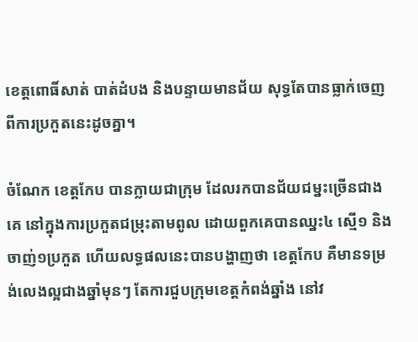ខេត្តពោធិ៍សាត់ បាត់ដំបង និងបន្ទាយមានជ័យ សុទ្ធតែបានធ្លាក់ចេញពីការប្រកួតនេះដូចគ្នា។

ចំណែក ខេត្តកែប បានក្លាយជាក្រុម ដែលរកបានជ័យជម្នះច្រើនជាងគេ នៅក្នុងការប្រកួតជម្រុះតាមពូល ដោយពួកគេបានឈ្នះ៤ ស្មើ១ និងចាញ់១ប្រកួត ហើយលទ្ធផលនេះបានបង្ហាញថា ខេត្តកែប គឺមានទម្រង់លេងល្អជាងឆ្នាំមុនៗ តែការជួបក្រុមខេត្តកំពង់ឆ្នាំង នៅវ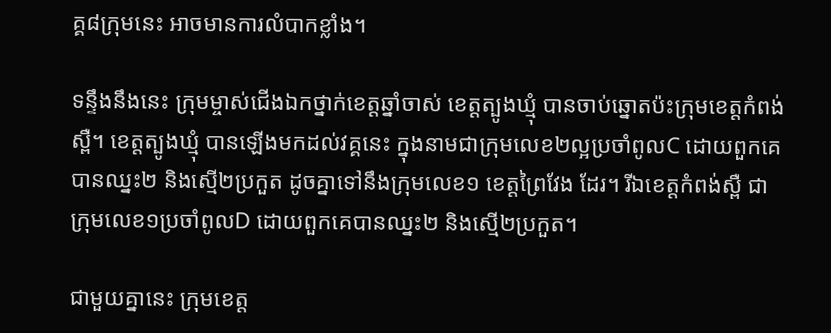គ្គ៨ក្រុមនេះ អាចមានការលំបាកខ្លាំង។

ទន្ទឹងនឹងនេះ ក្រុមម្ចាស់ជើងឯកថ្នាក់ខេត្តឆ្នាំចាស់ ខេត្តត្បូងឃ្មុំ បានចាប់ឆ្នោតប៉ះក្រុមខេត្តកំពង់ស្ពឺ។ ខេត្តត្បូងឃ្មុំ បានឡើងមកដល់វគ្គនេះ ក្នុងនាមជាក្រុមលេខ២ល្អប្រចាំពូលC ដោយពួកគេបានឈ្នះ២ និងស្មើ២ប្រកួត ដូចគ្នាទៅនឹងក្រុមលេខ១ ខេត្តព្រៃវែង ដែរ។ រីឯខេត្តកំពង់ស្ពឺ ជាក្រុមលេខ១ប្រចាំពូលD ដោយពួកគេបានឈ្នះ២ និងស្មើ២ប្រកួត។

ជាមួយគ្នានេះ ក្រុមខេត្ត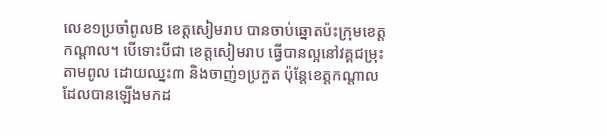លេខ១ប្រចាំពូលB ខេត្តសៀមរាប បានចាប់ឆ្នោតប៉ះក្រុមខេត្តកណ្តាល។ បើទោះបីជា ខេត្តសៀមរាប ធ្វើបានល្អនៅវគ្គជម្រុះតាមពូល ដោយឈ្នះ៣ និងចាញ់១ប្រកួត ប៉ុន្តែខេត្តកណ្តាល ដែលបានឡើងមកដ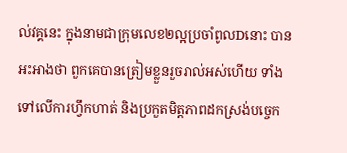ល់វគ្គនេះ ក្នុងនាមជាក្រុមលេខ២ល្អប្រចាំពូលDនោះ បានអះអាងថា ពួកគេបានត្រៀមខ្លួនរួចរាល់អស់ហើយ ទាំងទៅលើការហ្វឹកហាត់ និងប្រកួតមិត្តភាពដកស្រង់បច្ចេក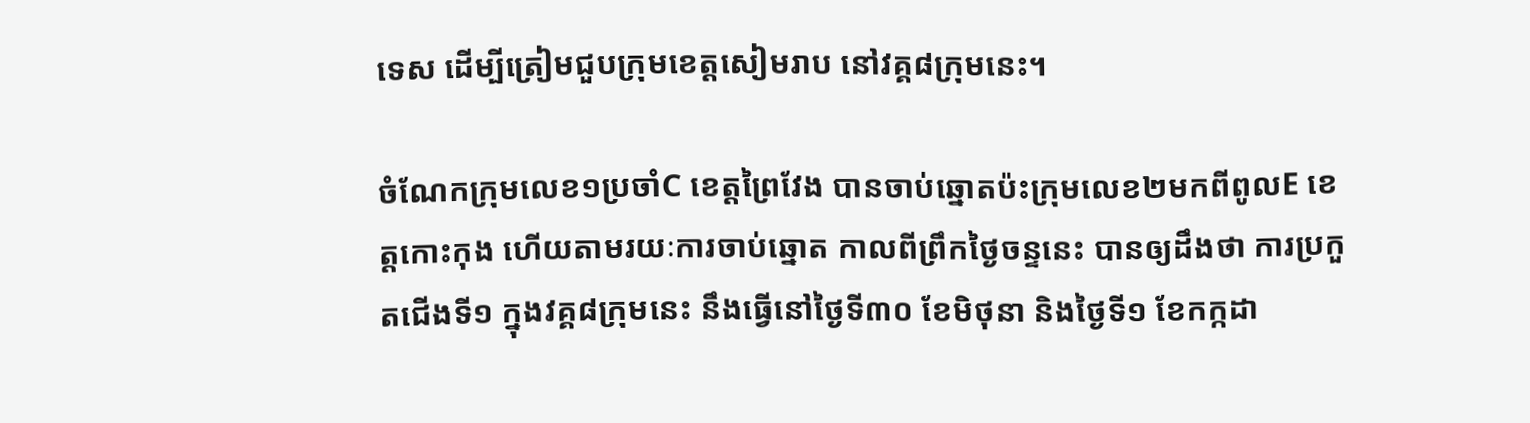ទេស ដើម្បីត្រៀមជួបក្រុមខេត្តសៀមរាប នៅវគ្គ៨ក្រុមនេះ។

ចំណែកក្រុមលេខ១ប្រចាំC ខេត្តព្រៃវែង បានចាប់ឆ្នោតប៉ះក្រុមលេខ២មកពីពូលE ខេត្តកោះកុង ហើយតាមរយៈការចាប់ឆ្នោត កាលពីព្រឹកថ្ងៃចន្ទនេះ បានឲ្យដឹងថា ការប្រកួតជើងទី១ ក្នុងវគ្គ៨ក្រុមនេះ នឹងធ្វើនៅថ្ងៃទី៣០ ខែមិថុនា និងថ្ងៃទី១ ខែកក្កដា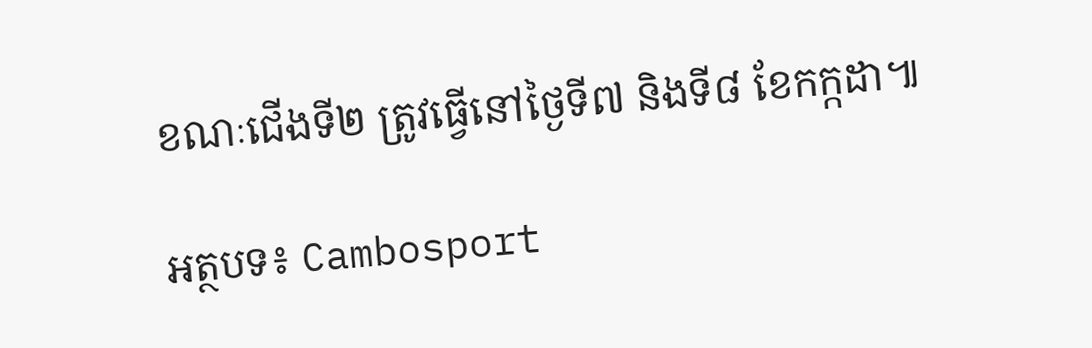ខណៈជើងទី២ ត្រូវធ្វើនៅថ្ងៃទី៧ និងទី៨ ខែកក្កដា៕

អត្ថបទ៖ Cambosport